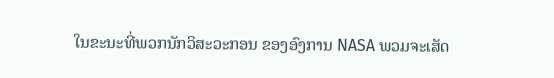ໃນຂະນະທີ່ພວກນັກວິສະວະກອນ ຂອງອົງການ NASA ພວມຈະເສັດ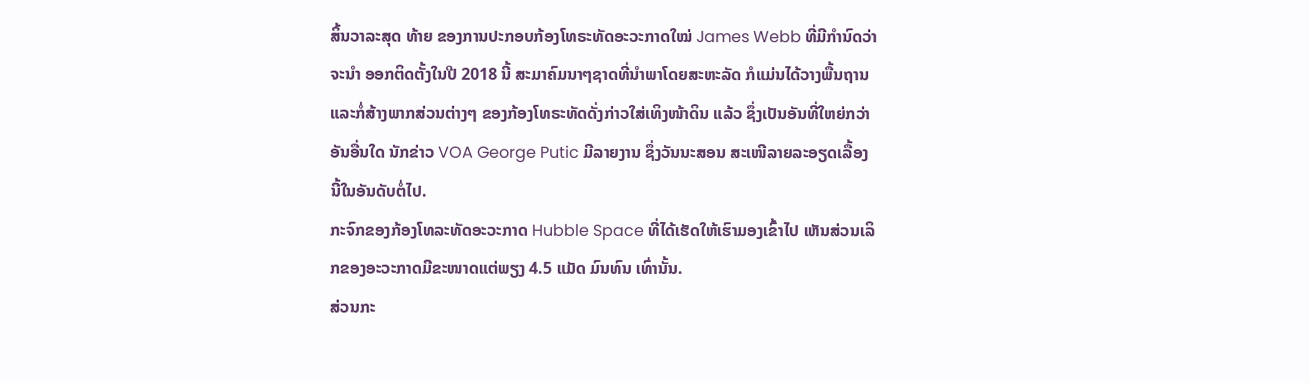ສິ້ນວາລະສຸດ ທ້າຍ ຂອງການປະກອບກ້ອງໂທຣະທັດອະວະກາດໃໝ່ James Webb ທີ່ມີກຳນົດວ່າ ຈະນຳ ອອກຕິດຕັ້ງໃນປີ 2018 ນີ້ ສະມາຄົມນາໆຊາດທີ່ນຳພາໂດຍສະຫະລັດ ກໍແມ່ນໄດ້ວາງພື້ນຖານແລະກໍ່ສ້າງພາກສ່ວນຕ່າງໆ ຂອງກ້ອງໂທຣະທັດດັ່ງກ່າວໃສ່ເທິງໜ້າດິນ ແລ້ວ ຊຶ່ງເປັນອັນທີ່ໃຫຍ່ກວ່າອັນອື່ນໃດ ນັກຂ່າວ VOA George Putic ມີລາຍງານ ຊຶ່ງວັນນະສອນ ສະເໜີລາຍລະອຽດເລື້ອງນີ້ໃນອັນດັບຕໍ່ໄປ.
ກະຈົກຂອງກ້ອງໂທລະທັດອະວະກາດ Hubble Space ທີ່ໄດ້ເຮັດໃຫ້ເຮົາມອງເຂົ້າໄປ ເຫັນສ່ວນເລິກຂອງອະວະກາດມີຂະໜາດແຕ່ພຽງ 4.5 ແມັດ ມົນທົນ ເທົ່ານັ້ນ.
ສ່ວນກະ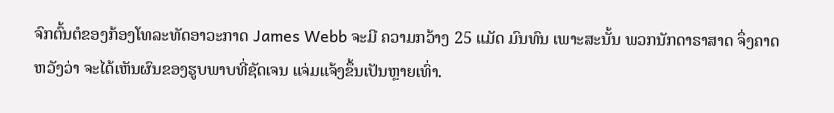ຈົກຕົ້ນຕໍຂອງກ້ອງໂທລະທັດອາວະກາດ James Webb ຈະມີ ຄວາມກວ້າງ 25 ແມັດ ມົນທົນ ເພາະສະນັ້ນ ພວກນັກດາຣາສາດ ຈຶ່ງຄາດຫວັງວ່າ ຈະໄດ້ເຫັນຜົນຂອງຮູບພາບທີ່ຊັດເຈນ ແຈ່ມແຈ້ງຂຶ້ນເປັນຫຼາຍເທົ່າ.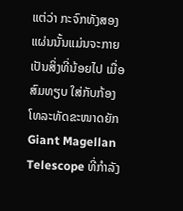ແຕ່ວ່າ ກະຈົກທັງສອງແຜ່ນນັ້ນແມ່ນຈະກາຍເປັນສິ່ງທີ່ນ້ອຍໄປ ເມື່ອສົມທຽບ ໃສ່ກັບກ້ອງ ໂທລະທັດຂະໜາດຍັກ Giant Magellan Telescope ທີ່ກຳລັງ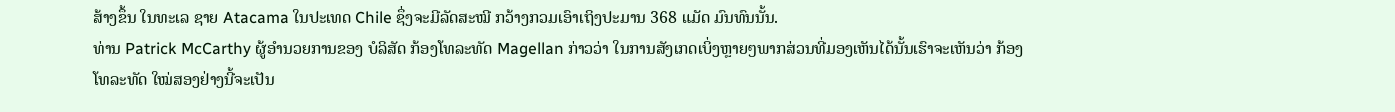ສ້າງຂຶ້ນ ໃນທະເລ ຊາຍ Atacama ໃນປະເທດ Chile ຊຶ່ງຈະມີລັດສະໝີ ກວ້າງກວມເອົາເຖິງປະມານ 368 ແມັດ ມົນທົນນັ້ນ.
ທ່ານ Patrick McCarthy ຜູ້ອຳນວຍການຂອງ ບໍລິສັດ ກ້ອງໂທລະທັດ Magellan ກ່າວວ່າ ໃນການສັງເກດເບິ່ງຫຼາຍໆພາກສ່ວນທີ່ມອງເຫັນໄດ້ນັ້ນເຮົາຈະເຫັນວ່າ ກ້ອງ ໂທລະທັດ ໃໝ່ສອງຢ່າງນີ້ຈະເປັນ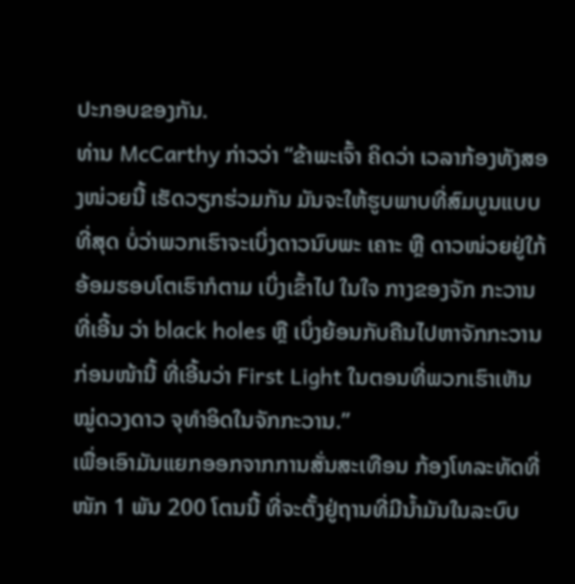ປະກອບຂອງກັນ.
ທ່ານ McCarthy ກ່າວວ່າ “ຂ້າພະເຈົ້າ ຄິດວ່າ ເວລາກ້ອງທັງສອງໜ່ວຍນີ້ ເຮັດວຽກຮ່ວມກັນ ມັນຈະໃຫ້ຮູບພາບທີ່ສົມບູນແບບທີ່ສຸດ ບ່ໍວ່າພວກເຮົາຈະເບິ່ງດາວນົບພະ ເຄາະ ຫຼື ດາວໜ່ວຍຢູ່ໃກ້ອ້ອມຮອບໂຕເຮົາກໍຕາມ ເບິ່ງເຂົ້າໄປ ໃນໃຈ ກາງຂອງຈັກ ກະວານທີ່ເອີ້ນ ວ່າ black holes ຫຼື ເບິ່ງຍ້ອນກັບຄືນໄປຫາຈັກກະວານ ກ່ອນໜ້ານີ້ ທີ່ເອີ້ນວ່າ First Light ໃນຕອນທີ່ພວກເຮົາເຫັນໝູ່ດວງດາວ ຈຸທຳອິດໃນຈັກກະວານ.”
ເພື່ອເອົາມັນແຍກອອກຈາກການສັ່ນສະເທືອນ ກ້ອງໂທລະທັດທີ່ໜັກ 1 ພັນ 200 ໂຕນນີ້ ທີ່ຈະຕັ້ງຢູ່ຖານທີ່ມີນ້ຳມັນໃນລະບົບ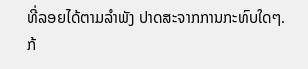ທີ່ລອຍໄດ້ຕາມລຳພັງ ປາດສະຈາກການກະທົບໃດໆ. ກ້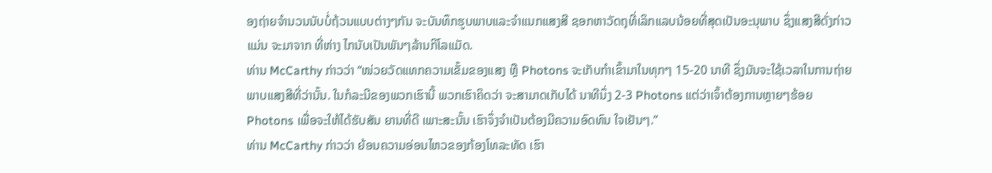ອງຖ່າຍຈຳນວນນັບບໍ່ຖ້ວນແບບຕ່າງໆກັນ ຈະບັນທຶກຮູບພາບແລະຈຳແນກແສງສີ ຊອກຫາວັດຖຸທີ່ເລິກແລບນ້ອຍທີ່ສຸດເປັນອະນຸພາບ ຊຶ່ງແສງສີດັ່ງກ່າວແມ່ນ ຈະມາຈາກ ທີ່ຫ່າງ ໄກນັບເປັນພັນໆລ້ານກິໂລແມັດ.
ທ່ານ McCarthy ກ່າວວ່າ “ໜ່ວຍວັດແທກຄວາມເຂັ້ມຂອງແສງ ຫຼື Photons ຈະເກັບກຳເຂົ້າມາໃນທຸກໆ 15-20 ນາທີ ຊຶ່ງມັນຈະໃຊ້ເວລາໃນການຖ່າຍພາບແສງສີທີ່ວ່ານັ້ນ. ໃນກໍລະນີຂອງພວກເຮົານີ້ ພວກເຮົາຄິດວ່າ ຈະສາມາດເກັບໄດ້ ນາທີນຶ່ງ 2-3 Photons ແຕ່ວ່າເຈົ້າຕ້ອງການຫຼາຍໆຮ້ອຍ Photons ເພື່ອຈະໃຫ້ໄດ້ຮັບສັນ ຍານທີ່ດີ ເພາະສະນັ້ນ ເຮົາຈຶ່ງຈຳເປັນຕ້ອງມີຄວາມອົດທົນ ໃຈເຢັນໆ.”
ທ່ານ McCarthy ກ່າວວ່າ ຍ້ອນຄວາມອ່ອນໄຫວຂອງກ້ອງໂທລະທັດ ເຮົາ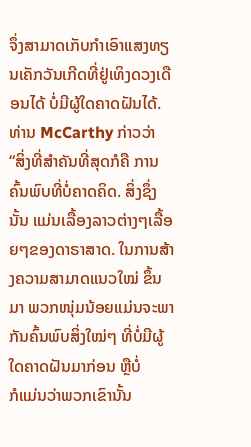ຈຶ່ງສາມາດເກັບກຳເອົາແສງທຽນເຄັກວັນເກີດທີ່ຢູ່ເທິງດວງເດືອນໄດ້ ບໍ່ມີຜູ້ໃດຄາດຝັນໄດ້.
ທ່ານ McCarthy ກ່າວວ່າ “ສິ່ງທີ່ສຳຄັນທີ່ສຸດກໍຄື ການຄົ້ນພົບທີ່ບໍ່ຄາດຄິດ. ສິ່ງຊຶ່ງນັ້ນ ແມ່ນເລື້ອງລາວຕ່າງໆເລື້ອຍໆຂອງດາຣາສາດ. ໃນການສ້າງຄວາມສາມາດແນວໃໝ່ ຂຶ້ນມາ ພວກໜຸ່ມນ້ອຍແມ່ນຈະພາກັນຄົ້ນພົບສິ່ງໃໝ່ໆ ທີ່ບໍ່ມີຜູ້ໃດຄາດຝັນມາກ່ອນ ຫຼືບໍ່
ກໍແມ່ນວ່າພວກເຂົານັ້ນ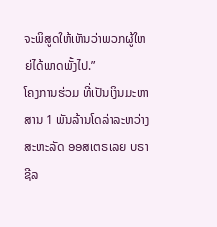ຈະພິສູດໃຫ້ເຫັນວ່າພວກຜູ້ໃຫຍ່ໄດ້ພາດພັ້ງໄປ.”
ໂຄງການຮ່ວມ ທີ່ເປັນເງິນມະຫາສານ 1 ພັນລ້ານໂດລ່າລະຫວ່າງສະຫະລັດ ອອສເຕຣເລຍ ບຣາຊີລ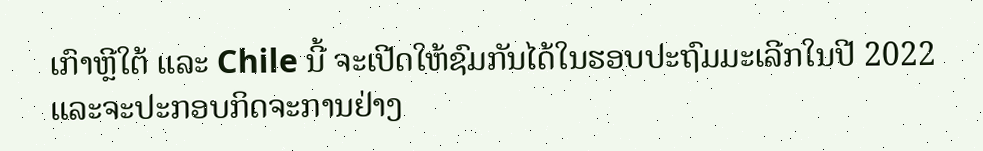ເກົາຫຼີໃຕ້ ແລະ Chile ນີ້ ຈະເປີດໃຫ້ຊົມກັນໄດ້ໃນຮອບປະຖົມມະເລີກໃນປີ 2022 ແລະຈະປະກອບກິດຈະການຢ່າງ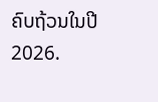ຄົບຖ້ວນໃນປີ 2026.